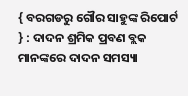{ ବରଗଡରୁ ଗୌର ସାହୁଙ୍କ ରିପୋର୍ଟ } : ଦାଦନ ଶ୍ରମିକ ପ୍ରବଣ ବ୍ଲକ ମାନଙ୍କରେ ଦାଦନ ସମସ୍ୟା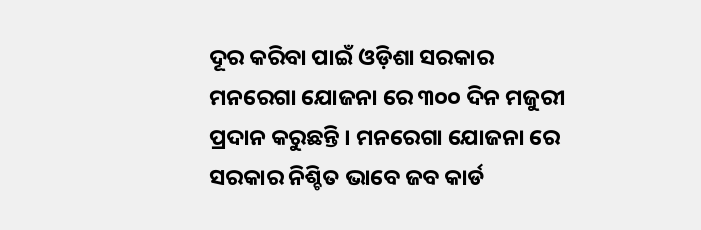ଦୂର କରିବା ପାଇଁ ଓଡ଼ିଶା ସରକାର ମନରେଗା ଯୋଜନା ରେ ୩୦୦ ଦିନ ମଜୁରୀ ପ୍ରଦାନ କରୁଛନ୍ତି । ମନରେଗା ଯୋଜନା ରେ ସରକାର ନିଶ୍ଚିତ ଭାବେ ଜବ କାର୍ଡ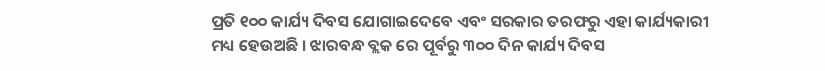ପ୍ରତି ୧୦୦ କାର୍ଯ୍ୟ ଦିବସ ଯୋଗାଇଦେବେ ଏବଂ ସରକାର ତରଫରୁ ଏହା କାର୍ଯ୍ୟକାରୀ ମଧ୍ୟ ହେଉଅଛି । ଝାରବନ୍ଧ ବ୍ଲକ ରେ ପୂର୍ବରୁ ୩୦୦ ଦିନ କାର୍ଯ୍ୟ ଦିବସ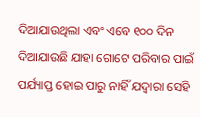ଦିଆଯାଉଥିଲା ଏବଂ ଏବେ ୧୦୦ ଦିନ ଦିଆଯାଉଛି ଯାହା ଗୋଟେ ପରିବାର ପାଇଁ ପର୍ଯ୍ୟାପ୍ତ ହୋଇ ପାରୁ ନାହିଁ ଯଦ୍ୱାରା ସେହି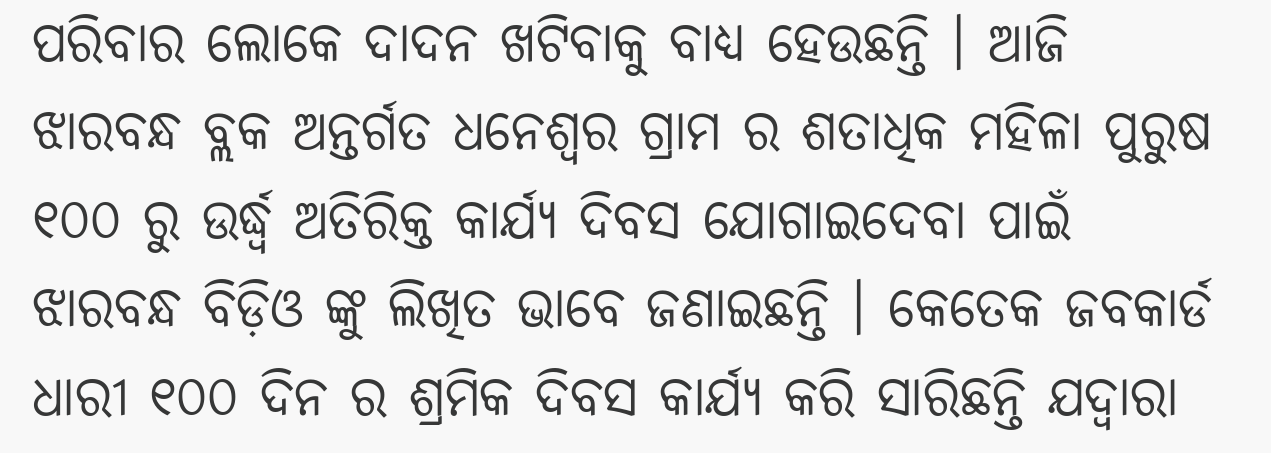ପରିବାର ଲୋକେ ଦାଦନ ଖଟିବାକୁ ବାଧ୍ୟ ହେଉଛନ୍ତି । ଆଜି ଝାରବନ୍ଧ ବ୍ଲକ ଅନ୍ତର୍ଗତ ଧନେଶ୍ୱର ଗ୍ରାମ ର ଶତାଧିକ ମହିଳା ପୁରୁଷ ୧୦୦ ରୁ ଉର୍ଦ୍ଧ୍ବ ଅତିରିକ୍ତ କାର୍ଯ୍ୟ ଦିବସ ଯୋଗାଇଦେବା ପାଇଁ ଝାରବନ୍ଧ ବିଡ଼ିଓ ଙ୍କୁ ଲିଖିତ ଭାବେ ଜଣାଇଛନ୍ତି । କେତେକ ଜବକାର୍ଡ ଧାରୀ ୧୦୦ ଦିନ ର ଶ୍ରମିକ ଦିବସ କାର୍ଯ୍ୟ କରି ସାରିଛନ୍ତି ଯଦ୍ୱାରା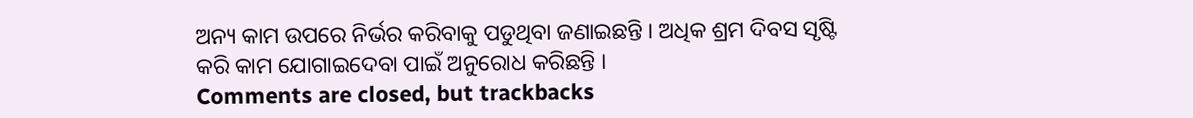ଅନ୍ୟ କାମ ଉପରେ ନିର୍ଭର କରିବାକୁ ପଡୁଥିବା ଜଣାଇଛନ୍ତି । ଅଧିକ ଶ୍ରମ ଦିବସ ସୃଷ୍ଟି କରି କାମ ଯୋଗାଇଦେବା ପାଇଁ ଅନୁରୋଧ କରିଛନ୍ତି ।
Comments are closed, but trackbacks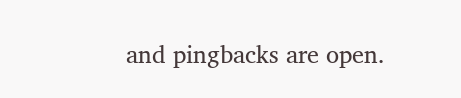and pingbacks are open.